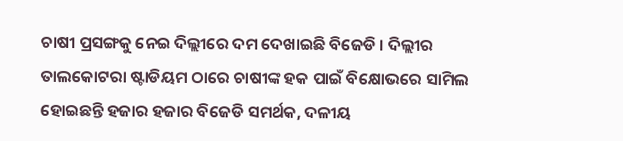ଚାଷୀ ପ୍ରସଙ୍ଗକୁ ନେଇ ଦିଲ୍ଲୀରେ ଦମ ଦେଖାଇଛି ବିଜେଡି । ଦିଲ୍ଲୀର ତାଲକୋଟରା ଷ୍ଟାଡିୟମ ଠାରେ ଚାଷୀଙ୍କ ହକ ପାଇଁ ବିକ୍ଷୋଭରେ ସାମିଲ ହୋଇଛନ୍ତି ହଜାର ହଜାର ବିଜେଡି ସମର୍ଥକ, ଦଳୀୟ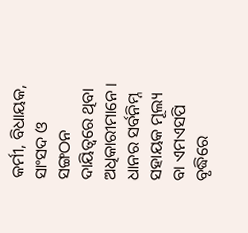କର୍ମୀ, ବିଧାୟକ, ସାଂସଦ ଓ ସଙ୍ଗଠନ ଦାୟିତ୍ୱରେ ଥିବା ଅଧିକାରୀମାନେ । ଧାନର ସର୍ବନିମ୍ନ ସହାୟକ ମୂଲ୍ୟ ବା ଏମଏସପି ବୃଦ୍ଧିରେ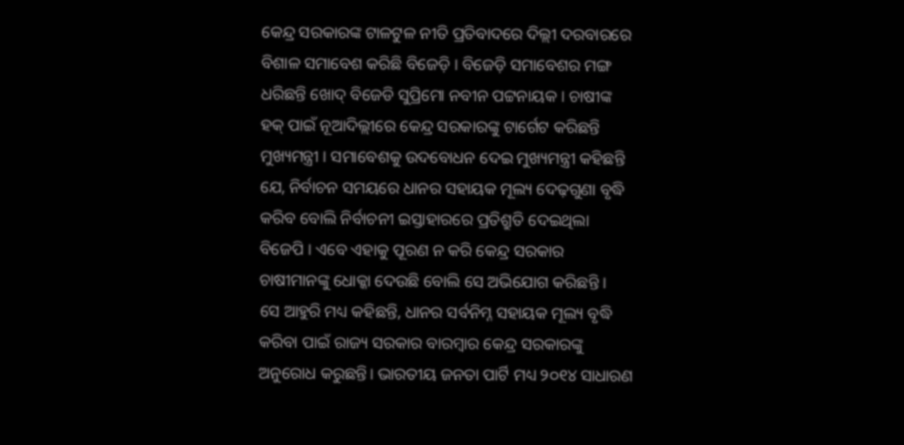କେନ୍ଦ୍ର ସରକାରଙ୍କ ଟାଳଟୁଳ ନୀତି ପ୍ରତିବାଦରେ ଦିଲ୍ଲୀ ଦରବାରରେ ବିଶାଳ ସମାବେଶ କରିଛି ବିଜେଡ଼ି । ବିଜେଡ଼ି ସମାବେଶର ମଙ୍ଗ ଧରିଛନ୍ତି ଖୋଦ୍ ବିଜେଡି ସୁପ୍ରିମୋ ନବୀନ ପଟ୍ଟନାୟକ । ଚାଷୀଙ୍କ ହକ୍ ପାଇଁ ନୂଆଦିଲ୍ଲୀରେ କେନ୍ଦ୍ର ସରକାରଙ୍କୁ ଟାର୍ଗେଟ କରିଛନ୍ତି ମୁଖ୍ୟମନ୍ତ୍ରୀ । ସମାବେଶକୁ ଉଦବୋଧନ ଦେଇ ମୁଖ୍ୟମନ୍ତ୍ରୀ କହିଛନ୍ତି ଯେ, ନିର୍ବାଚନ ସମୟରେ ଧାନର ସହାୟକ ମୂଲ୍ୟ ଦେଢ଼ଗୁଣା ବୃଦ୍ଧି କରିବ ବୋଲି ନିର୍ବାଚନୀ ଇସ୍ତାହାରରେ ପ୍ରତିଶ୍ରୁତି ଦେଇଥିଲା ବିଜେପି । ଏବେ ଏହାକୁ ପୂରଣ ନ କରି କେନ୍ଦ୍ର ସରକାର ଚାଷୀମାନଙ୍କୁ ଧୋକ୍କା ଦେଉଛି ବୋଲି ସେ ଅଭିଯୋଗ କରିଛନ୍ତି ।
ସେ ଆହୁରି ମଧ୍ୟ କହିଛନ୍ତି, ଧାନର ସର୍ବନିମ୍ନ ସହାୟକ ମୂଲ୍ୟ ବୃଦ୍ଧି କରିବା ପାଇଁ ରାଜ୍ୟ ସରକାର ବାରମ୍ବାର କେନ୍ଦ୍ର ସରକାରଙ୍କୁ ଅନୁରୋଧ କରୁଛନ୍ତି। ଭାରତୀୟ ଜନତା ପାର୍ଟି ମଧ୍ୟ ୨୦୧୪ ସାଧାରଣ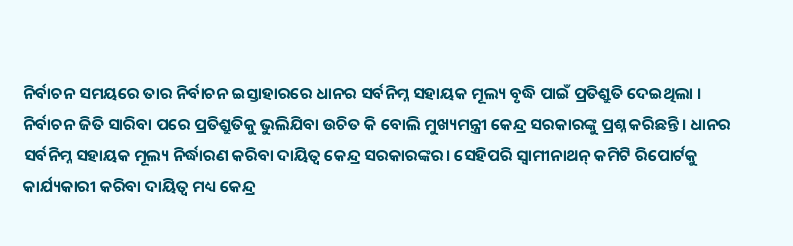ନିର୍ବାଚନ ସମୟରେ ତାର ନିର୍ବାଚନ ଇସ୍ତାହାରରେ ଧାନର ସର୍ବନିମ୍ନ ସହାୟକ ମୂଲ୍ୟ ବୃଦ୍ଧି ପାଇଁ ପ୍ରତିଶ୍ରୁତି ଦେଇଥିଲା । ନିର୍ବାଚନ ଜିତି ସାରିବା ପରେ ପ୍ରତିଶ୍ରୁତିକୁ ଭୁଲିଯିବା ଉଚିତ କି ବୋଲି ମୁଖ୍ୟମନ୍ତ୍ରୀ କେନ୍ଦ୍ର ସରକାରଙ୍କୁ ପ୍ରଶ୍ନ କରିଛନ୍ତି। ଧାନର ସର୍ବନିମ୍ନ ସହାୟକ ମୂଲ୍ୟ ନିର୍ଦ୍ଧାରଣ କରିବା ଦାୟିତ୍ୱ କେନ୍ଦ୍ର ସରକାରଙ୍କର। ସେହିପରି ସ୍ୱାମୀନାଥନ୍ କମିଟି ରିପୋର୍ଟକୁ କାର୍ଯ୍ୟକାରୀ କରିବା ଦାୟିତ୍ୱ ମଧ୍ୟ କେନ୍ଦ୍ର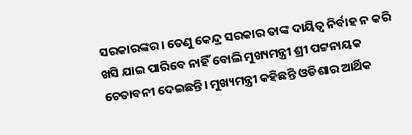ସରକାରଙ୍କର। ତେଣୁ କେନ୍ଦ୍ର ସରକାର ତାଙ୍କ ଦାୟିତ୍ୱ ନିର୍ବାହ ନ କରି ଖସି ଯାଇ ପାରିବେ ନାହିଁ ବୋଲି ମୁଖ୍ୟମନ୍ତ୍ରୀ ଶ୍ରୀ ପଟ୍ଟନାୟକ ଚେତାବନୀ ଦେଇଛନ୍ତି। ମୁଖ୍ୟମନ୍ତ୍ରୀ କହିଛନ୍ତି ଓଡିଶାର ଆର୍ଥିକ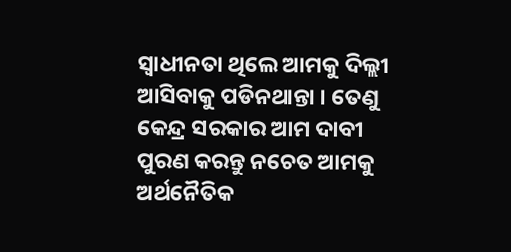ସ୍ୱାଧୀନତା ଥିଲେ ଆମକୁ ଦିଲ୍ଲୀ ଆସିବାକୁ ପଡିନଥାନ୍ତା । ତେଣୁ କେନ୍ଦ୍ର ସରକାର ଆମ ଦାବୀ ପୁରଣ କରନ୍ତୁ ନଚେତ ଆମକୁ ଅର୍ଥନୈତିକ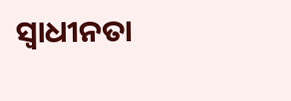ସ୍ୱାଧୀନତା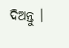ଦିଅନ୍ତୁ ।